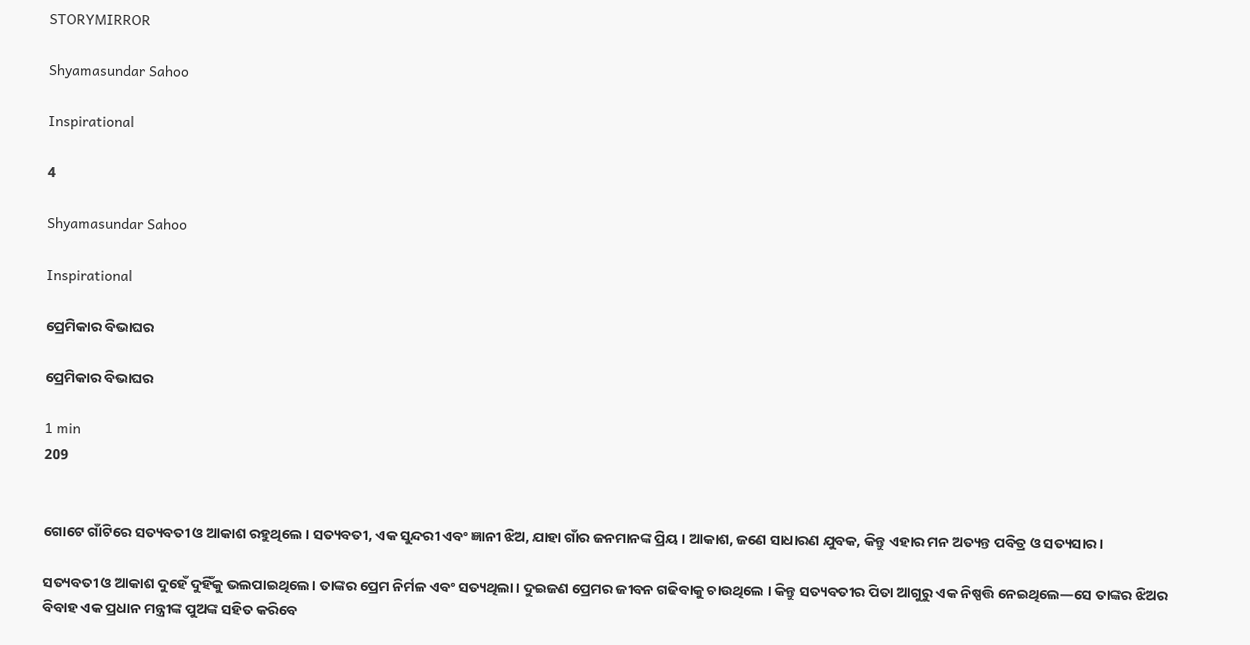STORYMIRROR

Shyamasundar Sahoo

Inspirational

4

Shyamasundar Sahoo

Inspirational

ପ୍ରେମିକାର ବିଭାଘର

ପ୍ରେମିକାର ବିଭାଘର

1 min
209


ଗୋଟେ ଗାଁଟିରେ ସତ୍ୟବତୀ ଓ ଆକାଶ ରହୁଥିଲେ । ସତ୍ୟବତୀ, ଏକ ସୁନ୍ଦରୀ ଏବଂ ଜ୍ଞାନୀ ଝିଅ, ଯାହା ଗାଁର ଜନମାନଙ୍କ ପ୍ରିୟ । ଆକାଶ, ଜଣେ ସାଧାରଣ ଯୁବକ, କିନ୍ତୁ ଏହାର ମନ ଅତ୍ୟନ୍ତ ପବିତ୍ର ଓ ସତ୍ୟସାର।

ସତ୍ୟବତୀ ଓ ଆକାଶ ଦୁହେଁ ଦୁହିଁକୁ ଭଲପାଇଥିଲେ। ତାଙ୍କର ପ୍ରେମ ନିର୍ମଳ ଏବଂ ସତ୍ୟଥିଲା। ଦୁଇଜଣ ପ୍ରେମର ଜୀବନ ଗଢିବାକୁ ଚାଉଥିଲେ । କିନ୍ତୁ ସତ୍ୟବତୀର ପିତା ଆଗୁରୁ ଏକ ନିଷ୍ପତ୍ତି ନେଇଥିଲେ—ସେ ତାଙ୍କର ଝିଅର ବିବାହ ଏକ ପ୍ରଧାନ ମନ୍ତ୍ରୀଙ୍କ ପୁଅଙ୍କ ସହିତ କରିବେ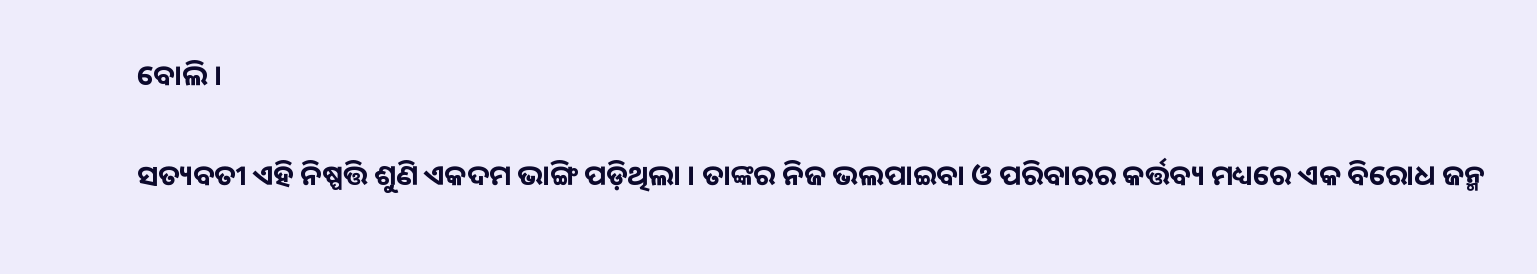ବୋଲି ।

ସତ୍ୟବତୀ ଏହି ନିଷ୍ପତ୍ତି ଶୁଣି ଏକଦମ ଭାଙ୍ଗି ପଡ଼ିଥିଲା । ତାଙ୍କର ନିଜ ଭଲପାଇବା ଓ ପରିବାରର କର୍ତ୍ତବ୍ୟ ମଧ୍ୟରେ ଏକ ବିରୋଧ ଜନ୍ମ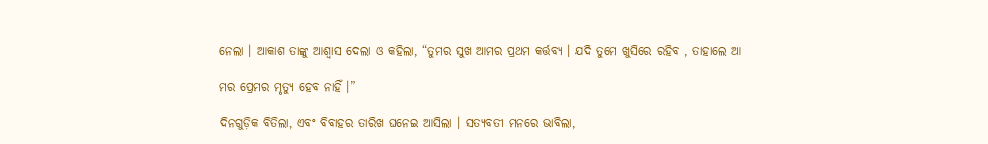ନେଲା । ଆକାଶ ତାଙ୍କୁ ଆଶ୍ୱାସ ଦେଲା ଓ କହିଲା, “ତୁମର ସୁଖ ଆମର ପ୍ରଥମ କର୍ତ୍ତବ୍ୟ । ଯଦି ତୁମେ ଖୁସିରେ ରହିବ , ତାହାଲେ ଆ

ମର ପ୍ରେମର ମୃତ୍ୟୁ ହେବ ନାହିଁ ।”

ଦିନଗୁଡ଼ିକ ବିତିଲା, ଏବଂ ବିବାହର ତାରିଖ ଘନେଇ ଆସିଲା । ସତ୍ୟବତୀ ମନରେ ଭାବିଲା,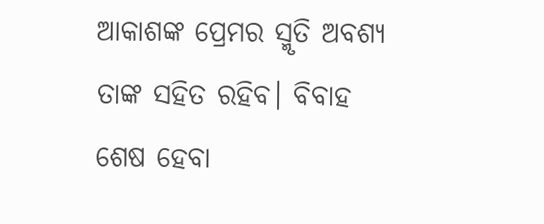ଆକାଶଙ୍କ ପ୍ରେମର ସ୍ମୃତି ଅବଶ୍ୟ ତାଙ୍କ ସହିତ ରହିବ। ବିବାହ ଶେଷ ହେବା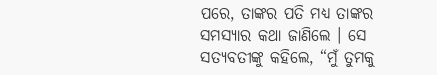ପରେ, ତାଙ୍କର ପତି ମଧ୍ୟ ତାଙ୍କର ସମସ୍ୟାର କଥା ଜାଣିଲେ । ସେ ସତ୍ୟବତୀଙ୍କୁ କହିଲେ, “ମୁଁ ତୁମକୁ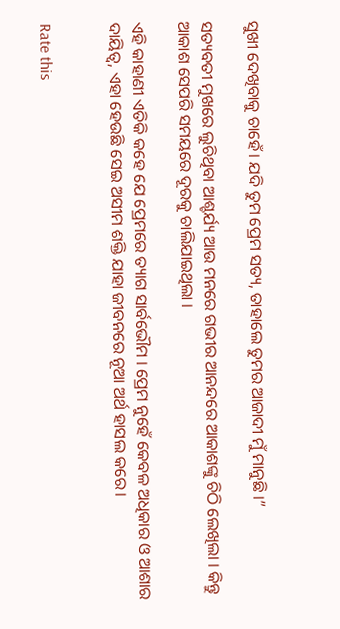ସୁଖୀ ଦେଖିବାକୁ ଚାହେଁ। ଯଦି ତୁମ ପ୍ରେମ ସତ୍ୟ, ତାହାଲେ ତୁମର ଆଜାଦୀ ମୁଁ ମାନୁଛି ।”

ସତ୍ୟବତୀ ମୁଖରେ ଲୁଚିଥିବା ଆଶ୍ଚର୍ଯ୍ୟ ଆଉ ମନରେ ଗଭୀର ଆନନ୍ଦରେ ଆକାଶଙ୍କୁ ଚିଠି ଲେଖିଲା । କିନ୍ତୁ ଆକାଶ ସେପରି ସମୟରେ ଦୂରକୁ ଚାଲିଯାଇଥିଲା ।

ଏହି କାହାଣୀ ଏତିକି କହେ ଯେ ପ୍ରେମରେ ତ୍ୟାଗ ସାର୍ବଭୌମ । ପ୍ରେମ ନୁହେଁ କେବଳ ଅଧିକାର ଓ ଆଶାର ଦାୟିତ୍ୱ, ଏହା ହେଉଛି ସେଇ ଅସୀମ ଶକ୍ତି ଯାହା ଜୀବନରେ ନୂଆ ଅର୍ଥ ହାସଲ କରେ।


Rate this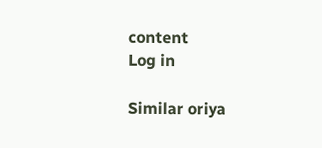content
Log in

Similar oriya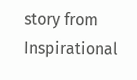story from Inspirational